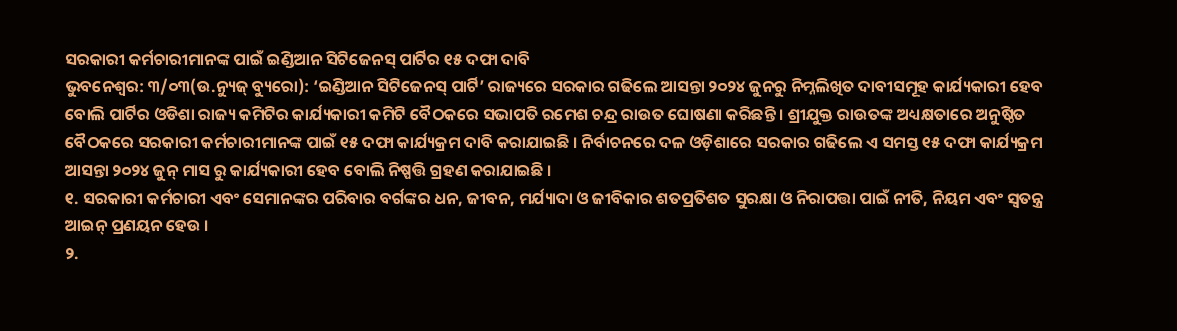ସରକାରୀ କର୍ମଚାରୀମାନଙ୍କ ପାଇଁ ଇଣ୍ଡିଆନ ସିଟିଜେନସ୍ ପାର୍ଟିର ୧୫ ଦଫା ଦାବି
ଭୁବନେଶ୍ୱର: ୩/୦୩(ଉ.ନ୍ୟୁଜ୍ ବ୍ୟୁରୋ): ‘ଇଣ୍ଡିଆନ ସିଟିଜେନସ୍ ପାର୍ଟି’ ରାଜ୍ୟରେ ସରକାର ଗଢିଲେ ଆସନ୍ତା ୨୦୨୪ ଜୁନରୁ ନିମ୍ନଲିଖିତ ଦାବୀସମୂହ କାର୍ଯ୍ୟକାରୀ ହେବ ବୋଲି ପାର୍ଟିର ଓଡିଶା ରାଜ୍ୟ କମିଟିର କାର୍ଯ୍ୟକାରୀ କମିଟି ବୈଠକରେ ସଭାପତି ରମେଶ ଚନ୍ଦ୍ର ରାଉତ ଘୋଷଣା କରିଛନ୍ତି । ଶ୍ରୀଯୁକ୍ତ ରାଉତଙ୍କ ଅଧ୍ୟକ୍ଷତାରେ ଅନୁଷ୍ଠିତ ବୈଠକରେ ସରକାରୀ କର୍ମଚାରୀମାନଙ୍କ ପାଇଁ ୧୫ ଦଫା କାର୍ଯ୍ୟକ୍ରମ ଦାବି କରାଯାଇଛି । ନିର୍ବାଚନରେ ଦଳ ଓଡ଼ିଶାରେ ସରକାର ଗଢିଲେ ଏ ସମସ୍ତ ୧୫ ଦଫା କାର୍ଯ୍ୟକ୍ରମ ଆସନ୍ତା ୨୦୨୪ ଜୁନ୍ ମାସ ରୁ କାର୍ଯ୍ୟକାରୀ ହେବ ବୋଲି ନିଷ୍ପତ୍ତି ଗ୍ରହଣ କରାଯାଇଛି ।
୧. ସରକାରୀ କର୍ମଚାରୀ ଏବଂ ସେମାନଙ୍କର ପରିବାର ବର୍ଗଙ୍କର ଧନ, ଜୀବନ, ମର୍ଯ୍ୟାଦା ଓ ଜୀବିକାର ଶତପ୍ରତିଶତ ସୁରକ୍ଷା ଓ ନିରାପତ୍ତା ପାଇଁ ନୀତି, ନିୟମ ଏବଂ ସ୍ବତନ୍ତ୍ର ଆଇନ୍ ପ୍ରଣୟନ ହେଉ ।
୨.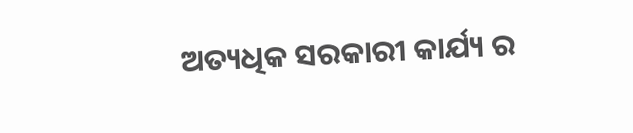ଅତ୍ୟଧିକ ସରକାରୀ କାର୍ଯ୍ୟ ର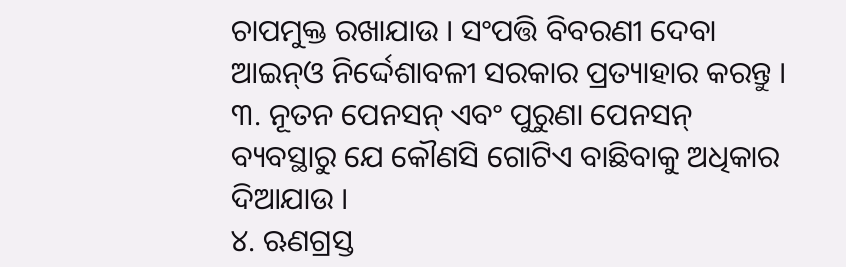ଚାପମୁକ୍ତ ରଖାଯାଉ । ସଂପତ୍ତି ବିବରଣୀ ଦେବା ଆଇନ୍ଓ ନିର୍ଦ୍ଦେଶାବଳୀ ସରକାର ପ୍ରତ୍ୟାହାର କରନ୍ତୁ ।
୩. ନୂତନ ପେନସନ୍ ଏବଂ ପୁରୁଣା ପେନସନ୍ ବ୍ୟବସ୍ଥାରୁ ଯେ କୌଣସି ଗୋଟିଏ ବାଛିବାକୁ ଅଧିକାର ଦିଆଯାଉ ।
୪. ଋଣଗ୍ରସ୍ତ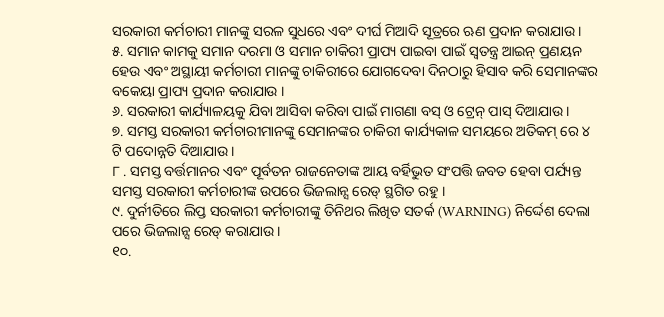ସରକାରୀ କର୍ମଚାରୀ ମାନଙ୍କୁ ସରଳ ସୁଧରେ ଏବଂ ଦୀର୍ଘ ମିଆଦି ସୂତ୍ରରେ ଋଣ ପ୍ରଦାନ କରାଯାଉ ।
୫. ସମାନ କାମକୁ ସମାନ ଦରମା ଓ ସମାନ ଚାକିରୀ ପ୍ରାପ୍ୟ ପାଇବା ପାଇଁ ସ୍ବତନ୍ତ୍ର ଆଇନ୍ ପ୍ରଣୟନ ହେଉ ଏବଂ ଅସ୍ଥାୟୀ କର୍ମଚାରୀ ମାନଙ୍କୁ ଚାକିରୀରେ ଯୋଗଦେବା ଦିନଠାରୁ ହିସାବ କରି ସେମାନଙ୍କର ବକେୟା ପ୍ରାପ୍ୟ ପ୍ରଦାନ କରାଯାଉ ।
୬. ସରକାରୀ କାର୍ଯ୍ୟାଳୟକୁ ଯିବା ଆସିବା କରିବା ପାଇଁ ମାଗଣା ବସ୍ ଓ ଟ୍ରେନ୍ ପାସ୍ ଦିଆଯାଉ ।
୭. ସମସ୍ତ ସରକାରୀ କର୍ମଚାରୀମାନଙ୍କୁ ସେମାନଙ୍କର ଚାକିରୀ କାର୍ଯ୍ୟକାଳ ସମୟରେ ଅତିକମ୍ ରେ ୪ ଟି ପଦୋନ୍ନତି ଦିଆଯାଉ ।
୮ . ସମସ୍ତ ବର୍ତ୍ତମାନର ଏବଂ ପୂର୍ବତନ ରାଜନେତାଙ୍କ ଆୟ ବର୍ହିଭୁତ ସଂପତ୍ତି ଜବତ ହେବା ପର୍ଯ୍ୟନ୍ତ ସମସ୍ତ ସରକାରୀ କର୍ମଚାରୀଙ୍କ ଉପରେ ଭିଜଲାନ୍ସ ରେଡ୍ ସ୍ଥଗିତ ରହୁ ।
୯. ଦୁର୍ନୀତିରେ ଲିପ୍ତ ସରକାରୀ କର୍ମଚାରୀଙ୍କୁ ତିନିଥର ଲିଖିତ ସତର୍କ (WARNING) ନିର୍ଦ୍ଦେଶ ଦେଲା ପରେ ଭିଜଲାନ୍ସ ରେଡ୍ କରାଯାଉ ।
୧୦.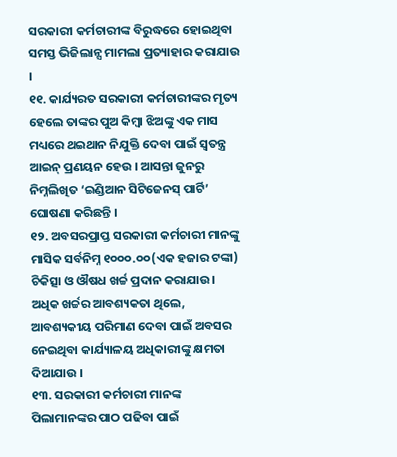ସରକାରୀ କର୍ମଚାରୀଙ୍କ ବିରୁଦ୍ଧରେ ହୋଇଥିବା ସମସ୍ତ ଭିଜିଲାନ୍ସ ମାମଲା ପ୍ରତ୍ୟାହାର କରାଯାଉ ।
୧୧. କାର୍ଯ୍ୟରତ ସରକାରୀ କର୍ମଚାରୀଙ୍କର ମୃତ୍ୟ ହେଲେ ତାଙ୍କର ପୁଅ କିମ୍ବା ଝିଅଙ୍କୁ ଏକ ମାସ ମଧ୍ୟରେ ଥଇଥାନ ନିଯୁକ୍ତି ଦେବା ପାଇଁ ସ୍ବତନ୍ତ୍ର ଆଇନ୍ ପ୍ରଣୟନ ହେଉ । ଆସନ୍ତା ଜୁନରୁ ନିମ୍ନଲିଖିତ ‘ଇଣ୍ଡିଆନ ସିଟିଜେନସ୍ ପାର୍ଟି’ ଘୋଷଣା କରିଛନ୍ତି ।
୧୨. ଅବସରପ୍ରାପ୍ତ ସରକାରୀ କର୍ମଚାରୀ ମାନଙ୍କୁ ମାସିକ ସର୍ବନିମ୍ନ ୧୦୦୦.୦୦(ଏକ ହଜାର ଟଙ୍କା) ଚିକିତ୍ସା ଓ ଔଷଧ ଖର୍ଚ୍ଚ ପ୍ରଦାନ କରାଯାଉ। ଅଧିକ ଖର୍ଚ୍ଚର ଆବଶ୍ୟକତା ଥିଲେ, ଆବଶ୍ୟକୀୟ ପରିମାଣ ଦେବା ପାଇଁ ଅବସର ନେଇଥିବା କାର୍ଯ୍ୟାଳୟ ଅଧିକାରୀଙ୍କୁ କ୍ଷମତା ଦିଆଯାଉ ।
୧୩. ସରକାରୀ କର୍ମଚାରୀ ମାନଙ୍କ ପିଲାମାନଙ୍କର ପାଠ ପଢିବା ପାଇଁ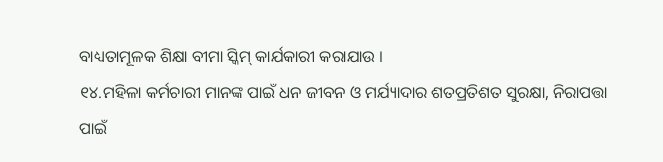ବାଧ୍ୟତାମୂଳକ ଶିକ୍ଷା ବୀମା ସ୍କିମ୍ କାର୍ଯକାରୀ କରାଯାଉ ।
୧୪.ମହିଳା କର୍ମଚାରୀ ମାନଙ୍କ ପାଇଁ ଧନ ଜୀବନ ଓ ମର୍ଯ୍ୟାଦାର ଶତପ୍ରତିଶତ ସୁରକ୍ଷା, ନିରାପତ୍ତା ପାଇଁ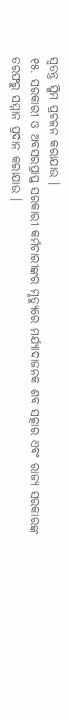ସ୍ବତନ୍ତ୍ର ସ୍କିମ ପ୍ରଚଳନ କରାଯାଉ ।
୧୫. ସରକାରୀ ଓ ଅବସରପ୍ରାପ୍ତ ସରକାରୀ କର୍ମଚାରୀଙ୍କର ମୃତ୍ୟୁରେ ମର୍ଯ୍ୟାଦାଜନକ ଶବ ସତ୍କାର ଏବଂ ରାଜ୍ୟ ସରକାରଙ୍କ ତରଫରୁ ସମ୍ମାନ ପ୍ରଦାନ କରାଯାଉ ।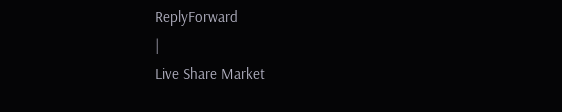ReplyForward
|
Live Share Market